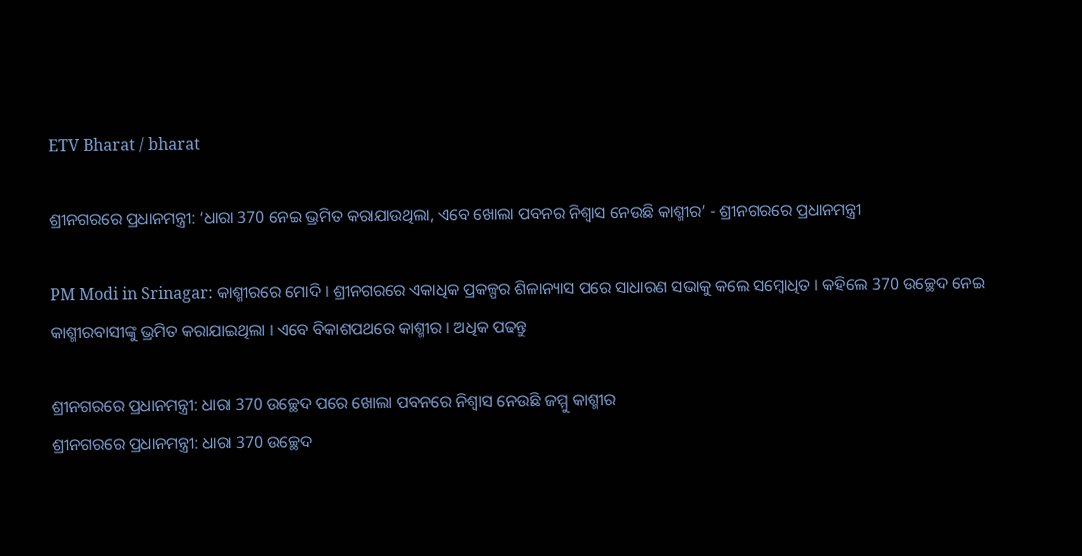ETV Bharat / bharat

ଶ୍ରୀନଗରରେ ପ୍ରଧାନମନ୍ତ୍ରୀ: ‘ଧାରା 370 ନେଇ ଭ୍ରମିତ କରାଯାଉଥିଲା, ଏବେ ଖୋଲା ପବନର ନିଶ୍ବାସ ନେଉଛି କାଶ୍ମୀର’ - ଶ୍ରୀନଗରରେ ପ୍ରଧାନମନ୍ତ୍ରୀ

PM Modi in Srinagar: କାଶ୍ମୀରରେ ମୋଦି । ଶ୍ରୀନଗରରେ ଏକାଧିକ ପ୍ରକଳ୍ପର ଶିଳାନ୍ୟାସ ପରେ ସାଧାରଣ ସଭାକୁ କଲେ ସମ୍ବୋଧିତ । କହିଲେ 370 ଉଚ୍ଛେଦ ନେଇ କାଶ୍ମୀରବାସୀଙ୍କୁ ଭ୍ରମିତ କରାଯାଇଥିଲା । ଏବେ ବିକାଶପଥରେ କାଶ୍ମୀର । ଅଧିକ ପଢନ୍ତୁ

ଶ୍ରୀନଗରରେ ପ୍ରଧାନମନ୍ତ୍ରୀ: ଧାରା 370 ଉଚ୍ଛେଦ ପରେ ଖୋଲା ପବନରେ ନିଶ୍ବାସ ନେଉଛି ଜମ୍ମୁ କାଶ୍ମୀର
ଶ୍ରୀନଗରରେ ପ୍ରଧାନମନ୍ତ୍ରୀ: ଧାରା 370 ଉଚ୍ଛେଦ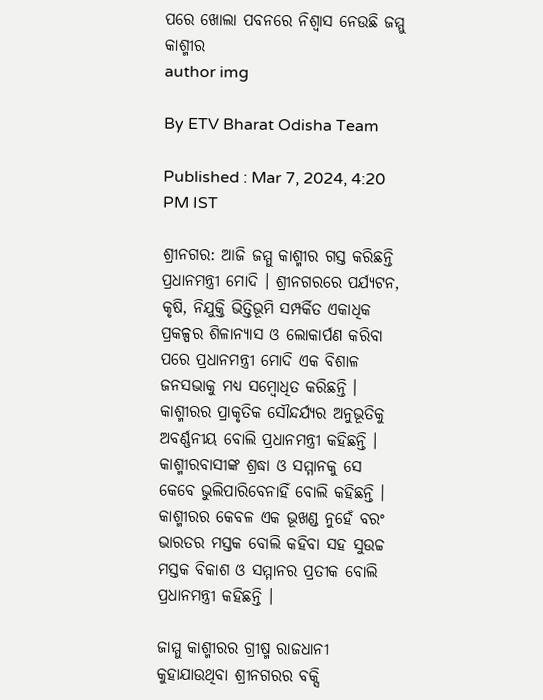ପରେ ଖୋଲା ପବନରେ ନିଶ୍ବାସ ନେଉଛି ଜମ୍ମୁ କାଶ୍ମୀର
author img

By ETV Bharat Odisha Team

Published : Mar 7, 2024, 4:20 PM IST

ଶ୍ରୀନଗର: ଆଜି ଜମ୍ମୁ କାଶ୍ମୀର ଗସ୍ତ କରିଛନ୍ତି ପ୍ରଧାନମନ୍ତ୍ରୀ ମୋଦି । ଶ୍ରୀନଗରରେ ପର୍ଯ୍ୟଟନ, କୃଷି, ନିଯୁକ୍ତି ଭିତ୍ତିଭୂମି ସମ୍ପର୍କିତ ଏକାଧିକ ପ୍ରକଳ୍ପର ଶିଳାନ୍ୟାସ ଓ ଲୋକାର୍ପଣ କରିବା ପରେ ପ୍ରଧାନମନ୍ତ୍ରୀ ମୋଦି ଏକ ବିଶାଳ ଜନସଭାକୁ ମଧ୍ୟ ସମ୍ବୋଧିତ କରିଛନ୍ତି । କାଶ୍ମୀରର ପ୍ରାକୃତିକ ସୌନ୍ଦର୍ଯ୍ୟର ଅନୁଭୂତିକୁ ଅବର୍ଣ୍ଣନୀୟ ବୋଲି ପ୍ରଧାନମନ୍ତ୍ରୀ କହିଛନ୍ତି । କାଶ୍ମୀରବାସୀଙ୍କ ଶ୍ରଦ୍ଧା ଓ ସମ୍ମାନକୁ ସେ କେବେ ଭୁଲିପାରିବେନାହିଁ ବୋଲି କହିଛନ୍ତି । କାଶ୍ମୀରର କେବଳ ଏକ ଭୂଖଣ୍ଡ ନୁହେଁ ବରଂ ଭାରତର ମସ୍ତକ ବୋଲି କହିବା ସହ ସୁଉଚ୍ଚ ମସ୍ତକ ବିକାଶ ଓ ସମ୍ମାନର ପ୍ରତୀକ ବୋଲି ପ୍ରଧାନମନ୍ତ୍ରୀ କହିଛନ୍ତି ।

ଜାମ୍ମୁ କାଶ୍ମୀରର ଗ୍ରୀଷ୍ମ ରାଜଧାନୀ କୁହାଯାଉଥିବା ଶ୍ରୀନଗରର ବକ୍ସି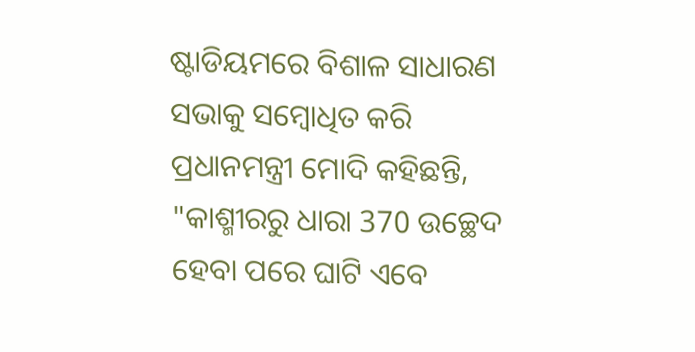ଷ୍ଟାଡିୟମରେ ବିଶାଳ ସାଧାରଣ ସଭାକୁ ସମ୍ବୋଧିତ କରି ପ୍ରଧାନମନ୍ତ୍ରୀ ମୋଦି କହିଛନ୍ତି, "କାଶ୍ମୀରରୁ ଧାରା 370 ଉଚ୍ଛେଦ ହେବା ପରେ ଘାଟି ଏବେ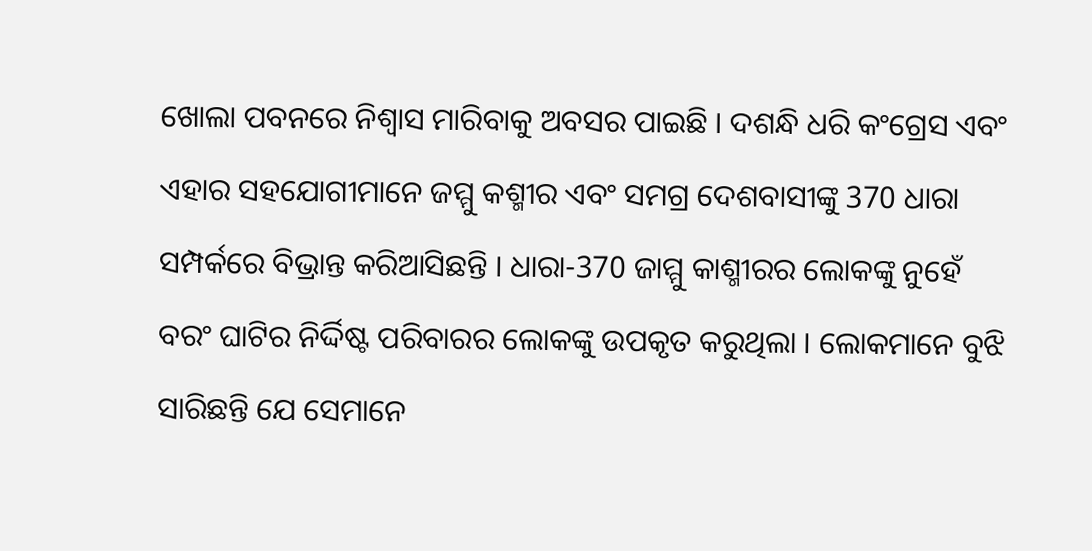ଖୋଲା ପବନରେ ନିଶ୍ବାସ ମାରିବାକୁ ଅବସର ପାଇଛି । ଦଶନ୍ଧି ଧରି କଂଗ୍ରେସ ଏବଂ ଏହାର ସହଯୋଗୀମାନେ ଜମ୍ମୁ କଶ୍ମୀର ଏବଂ ସମଗ୍ର ଦେଶବାସୀଙ୍କୁ 370 ଧାରା ସମ୍ପର୍କରେ ବିଭ୍ରାନ୍ତ କରିଆସିଛନ୍ତି । ଧାରା-370 ଜାମ୍ମୁ କାଶ୍ମୀରର ଲୋକଙ୍କୁ ନୁହେଁ ବରଂ ଘାଟିର ନିର୍ଦ୍ଦିଷ୍ଟ ପରିବାରର ଲୋକଙ୍କୁ ଉପକୃତ କରୁଥିଲା । ଲୋକମାନେ ବୁଝି ସାରିଛନ୍ତି ଯେ ସେମାନେ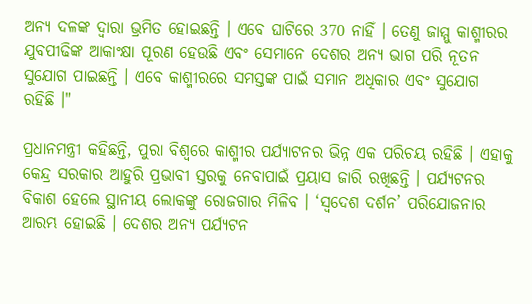ଅନ୍ୟ ଦଳଙ୍କ ଦ୍ବାରା ଭ୍ରମିତ ହୋଇଛନ୍ତି । ଏବେ ଘାଟିରେ 370 ନାହିଁ । ତେଣୁ ଜାମ୍ମୁ କାଶ୍ମୀରର ଯୁବପୀଢିଙ୍କ ଆକାଂକ୍ଷା ପୂରଣ ହେଉଛି ଏବଂ ସେମାନେ ଦେଶର ଅନ୍ୟ ଭାଗ ପରି ନୂତନ ସୁଯୋଗ ପାଇଛନ୍ତି । ଏବେ କାଶ୍ମୀରରେ ସମସ୍ତଙ୍କ ପାଇଁ ସମାନ ଅଧିକାର ଏବଂ ସୁଯୋଗ ରହିଛି ।"

ପ୍ରଧାନମନ୍ତ୍ରୀ କହିଛନ୍ତି, ପୁରା ବିଶ୍ବରେ କାଶ୍ମୀର ପର୍ଯ୍ୟାଟନର ଭିନ୍ନ ଏକ ପରିଚୟ ରହିଛି । ଏହାକୁ କେନ୍ଦ୍ର ସରକାର ଆହୁରି ପ୍ରଭାବୀ ସ୍ତରକୁ ନେବାପାଇଁ ପ୍ରୟାସ ଜାରି ରଖିଛନ୍ତି । ପର୍ଯ୍ୟଟନର ବିକାଶ ହେଲେ ସ୍ଥାନୀୟ ଲୋକଙ୍କୁ ରୋଜଗାର ମିଳିବ । ‘ସ୍ବଦେଶ ଦର୍ଶନ’ ପରିଯୋଜନାର ଆରମ୍ଭ ହୋଇଛି । ଦେଶର ଅନ୍ୟ ପର୍ଯ୍ୟଟନ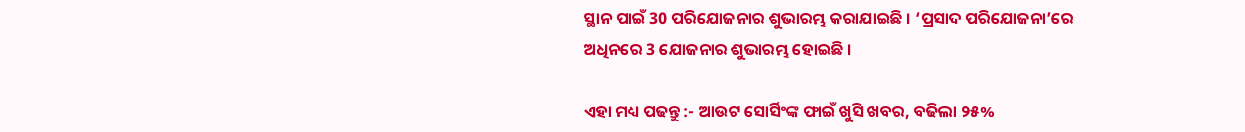ସ୍ଥାନ ପାଇଁ 30 ପରିଯୋଜନାର ଶୁଭାରମ୍ଭ କରାଯାଇଛି । ‘ପ୍ରସାଦ ପରିଯୋଜନା’ରେ ଅଧିନରେ 3 ଯୋଜନାର ଶୁଭାରମ୍ଭ ହୋଇଛି ।

ଏହା ମଧ୍ୟ ପଢନ୍ତୁ :- ଆଉଟ ସୋର୍ସିଂଙ୍କ ଫାଇଁ ଖୁସି ଖବର, ବଢିଲା ୨୫%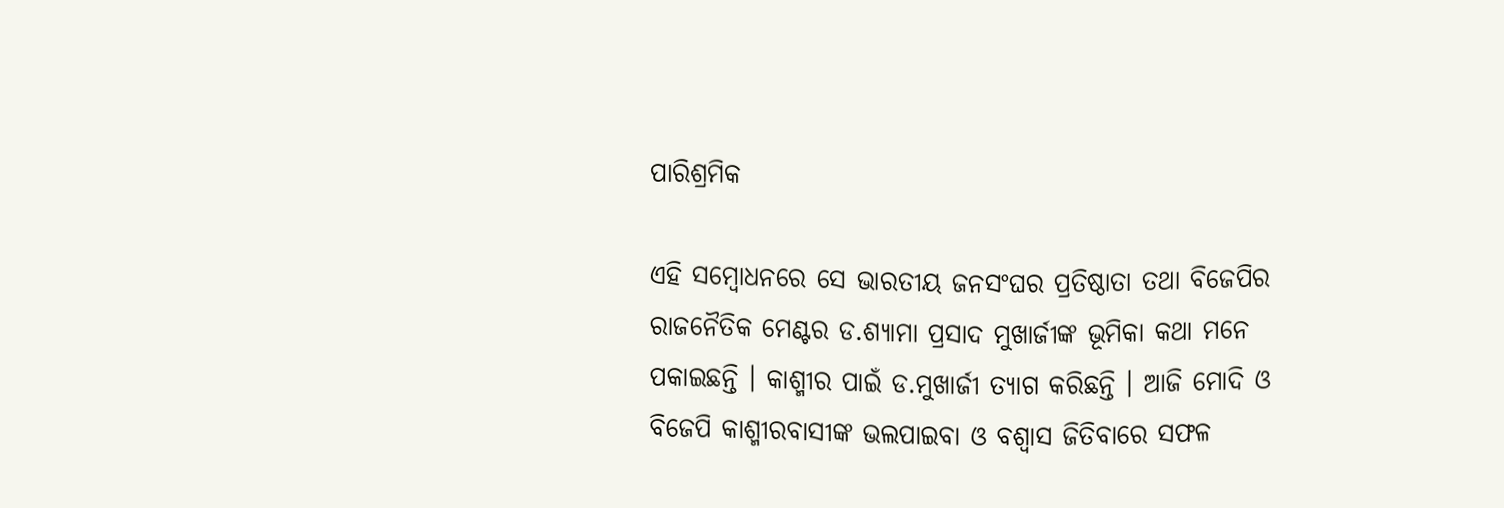ପାରିଶ୍ରମିକ

ଏହି ସମ୍ବୋଧନରେ ସେ ଭାରତୀୟ ଜନସଂଘର ପ୍ରତିଷ୍ଠାତା ତଥା ବିଜେପିର ରାଜନୈତିକ ମେଣ୍ଟର ଡ.ଶ୍ୟାମା ପ୍ରସାଦ ମୁଖାର୍ଜୀଙ୍କ ଭୂମିକା କଥା ମନେ ପକାଇଛନ୍ତି । କାଶ୍ମୀର ପାଇଁ ଡ.ମୁଖାର୍ଜୀ ତ୍ୟାଗ କରିଛନ୍ତି । ଆଜି ମୋଦି ଓ ବିଜେପି କାଶ୍ମୀରବାସୀଙ୍କ ଭଲପାଇବା ଓ ବଶ୍ବାସ ଜିତିବାରେ ସଫଳ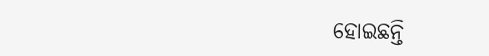ହୋଇଛନ୍ତି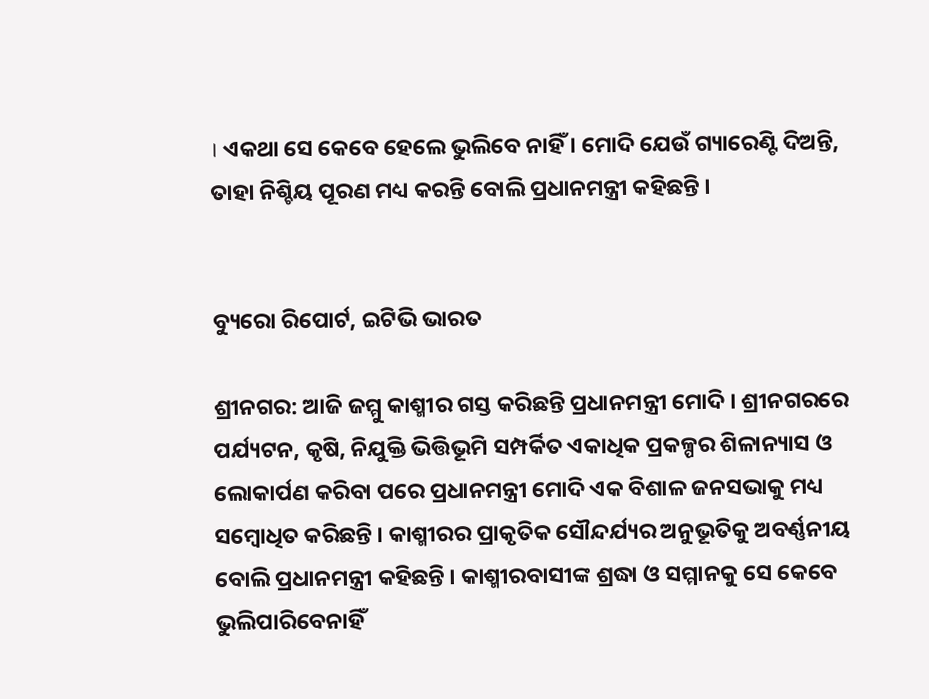। ଏକଥା ସେ କେବେ ହେଲେ ଭୁଲିବେ ନାହିଁ । ମୋଦି ଯେଉଁ ଗ୍ୟାରେଣ୍ଟି ଦିଅନ୍ତି, ତାହା ନିଶ୍ଚିୟ ପୂରଣ ମଧ୍ୟ କରନ୍ତି ବୋଲି ପ୍ରଧାନମନ୍ତ୍ରୀ କହିଛନ୍ତି ।


ବ୍ୟୁରୋ ରିପୋର୍ଟ, ଇଟିଭି ଭାରତ

ଶ୍ରୀନଗର: ଆଜି ଜମ୍ମୁ କାଶ୍ମୀର ଗସ୍ତ କରିଛନ୍ତି ପ୍ରଧାନମନ୍ତ୍ରୀ ମୋଦି । ଶ୍ରୀନଗରରେ ପର୍ଯ୍ୟଟନ, କୃଷି, ନିଯୁକ୍ତି ଭିତ୍ତିଭୂମି ସମ୍ପର୍କିତ ଏକାଧିକ ପ୍ରକଳ୍ପର ଶିଳାନ୍ୟାସ ଓ ଲୋକାର୍ପଣ କରିବା ପରେ ପ୍ରଧାନମନ୍ତ୍ରୀ ମୋଦି ଏକ ବିଶାଳ ଜନସଭାକୁ ମଧ୍ୟ ସମ୍ବୋଧିତ କରିଛନ୍ତି । କାଶ୍ମୀରର ପ୍ରାକୃତିକ ସୌନ୍ଦର୍ଯ୍ୟର ଅନୁଭୂତିକୁ ଅବର୍ଣ୍ଣନୀୟ ବୋଲି ପ୍ରଧାନମନ୍ତ୍ରୀ କହିଛନ୍ତି । କାଶ୍ମୀରବାସୀଙ୍କ ଶ୍ରଦ୍ଧା ଓ ସମ୍ମାନକୁ ସେ କେବେ ଭୁଲିପାରିବେନାହିଁ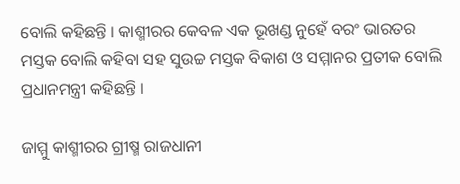ବୋଲି କହିଛନ୍ତି । କାଶ୍ମୀରର କେବଳ ଏକ ଭୂଖଣ୍ଡ ନୁହେଁ ବରଂ ଭାରତର ମସ୍ତକ ବୋଲି କହିବା ସହ ସୁଉଚ୍ଚ ମସ୍ତକ ବିକାଶ ଓ ସମ୍ମାନର ପ୍ରତୀକ ବୋଲି ପ୍ରଧାନମନ୍ତ୍ରୀ କହିଛନ୍ତି ।

ଜାମ୍ମୁ କାଶ୍ମୀରର ଗ୍ରୀଷ୍ମ ରାଜଧାନୀ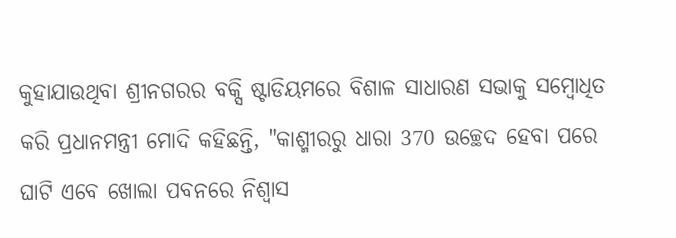କୁହାଯାଉଥିବା ଶ୍ରୀନଗରର ବକ୍ସି ଷ୍ଟାଡିୟମରେ ବିଶାଳ ସାଧାରଣ ସଭାକୁ ସମ୍ବୋଧିତ କରି ପ୍ରଧାନମନ୍ତ୍ରୀ ମୋଦି କହିଛନ୍ତି, "କାଶ୍ମୀରରୁ ଧାରା 370 ଉଚ୍ଛେଦ ହେବା ପରେ ଘାଟି ଏବେ ଖୋଲା ପବନରେ ନିଶ୍ବାସ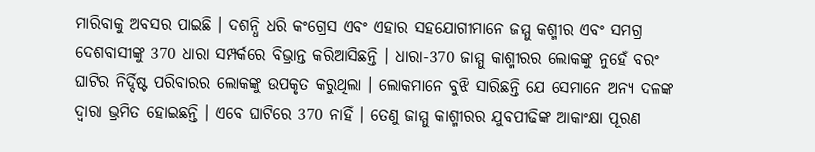ମାରିବାକୁ ଅବସର ପାଇଛି । ଦଶନ୍ଧି ଧରି କଂଗ୍ରେସ ଏବଂ ଏହାର ସହଯୋଗୀମାନେ ଜମ୍ମୁ କଶ୍ମୀର ଏବଂ ସମଗ୍ର ଦେଶବାସୀଙ୍କୁ 370 ଧାରା ସମ୍ପର୍କରେ ବିଭ୍ରାନ୍ତ କରିଆସିଛନ୍ତି । ଧାରା-370 ଜାମ୍ମୁ କାଶ୍ମୀରର ଲୋକଙ୍କୁ ନୁହେଁ ବରଂ ଘାଟିର ନିର୍ଦ୍ଦିଷ୍ଟ ପରିବାରର ଲୋକଙ୍କୁ ଉପକୃତ କରୁଥିଲା । ଲୋକମାନେ ବୁଝି ସାରିଛନ୍ତି ଯେ ସେମାନେ ଅନ୍ୟ ଦଳଙ୍କ ଦ୍ବାରା ଭ୍ରମିତ ହୋଇଛନ୍ତି । ଏବେ ଘାଟିରେ 370 ନାହିଁ । ତେଣୁ ଜାମ୍ମୁ କାଶ୍ମୀରର ଯୁବପୀଢିଙ୍କ ଆକାଂକ୍ଷା ପୂରଣ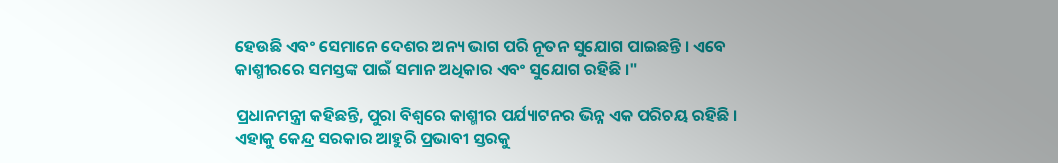ହେଉଛି ଏବଂ ସେମାନେ ଦେଶର ଅନ୍ୟ ଭାଗ ପରି ନୂତନ ସୁଯୋଗ ପାଇଛନ୍ତି । ଏବେ କାଶ୍ମୀରରେ ସମସ୍ତଙ୍କ ପାଇଁ ସମାନ ଅଧିକାର ଏବଂ ସୁଯୋଗ ରହିଛି ।"

ପ୍ରଧାନମନ୍ତ୍ରୀ କହିଛନ୍ତି, ପୁରା ବିଶ୍ବରେ କାଶ୍ମୀର ପର୍ଯ୍ୟାଟନର ଭିନ୍ନ ଏକ ପରିଚୟ ରହିଛି । ଏହାକୁ କେନ୍ଦ୍ର ସରକାର ଆହୁରି ପ୍ରଭାବୀ ସ୍ତରକୁ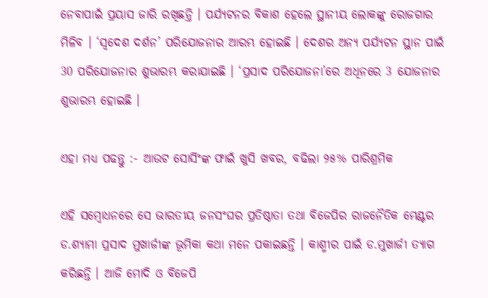ନେବାପାଇଁ ପ୍ରୟାସ ଜାରି ରଖିଛନ୍ତି । ପର୍ଯ୍ୟଟନର ବିକାଶ ହେଲେ ସ୍ଥାନୀୟ ଲୋକଙ୍କୁ ରୋଜଗାର ମିଳିବ । ‘ସ୍ବଦେଶ ଦର୍ଶନ’ ପରିଯୋଜନାର ଆରମ୍ଭ ହୋଇଛି । ଦେଶର ଅନ୍ୟ ପର୍ଯ୍ୟଟନ ସ୍ଥାନ ପାଇଁ 30 ପରିଯୋଜନାର ଶୁଭାରମ୍ଭ କରାଯାଇଛି । ‘ପ୍ରସାଦ ପରିଯୋଜନା’ରେ ଅଧିନରେ 3 ଯୋଜନାର ଶୁଭାରମ୍ଭ ହୋଇଛି ।

ଏହା ମଧ୍ୟ ପଢନ୍ତୁ :- ଆଉଟ ସୋର୍ସିଂଙ୍କ ଫାଇଁ ଖୁସି ଖବର, ବଢିଲା ୨୫% ପାରିଶ୍ରମିକ

ଏହି ସମ୍ବୋଧନରେ ସେ ଭାରତୀୟ ଜନସଂଘର ପ୍ରତିଷ୍ଠାତା ତଥା ବିଜେପିର ରାଜନୈତିକ ମେଣ୍ଟର ଡ.ଶ୍ୟାମା ପ୍ରସାଦ ମୁଖାର୍ଜୀଙ୍କ ଭୂମିକା କଥା ମନେ ପକାଇଛନ୍ତି । କାଶ୍ମୀର ପାଇଁ ଡ.ମୁଖାର୍ଜୀ ତ୍ୟାଗ କରିଛନ୍ତି । ଆଜି ମୋଦି ଓ ବିଜେପି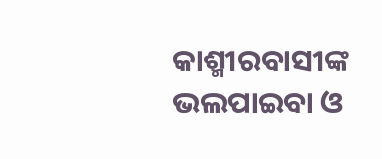କାଶ୍ମୀରବାସୀଙ୍କ ଭଲପାଇବା ଓ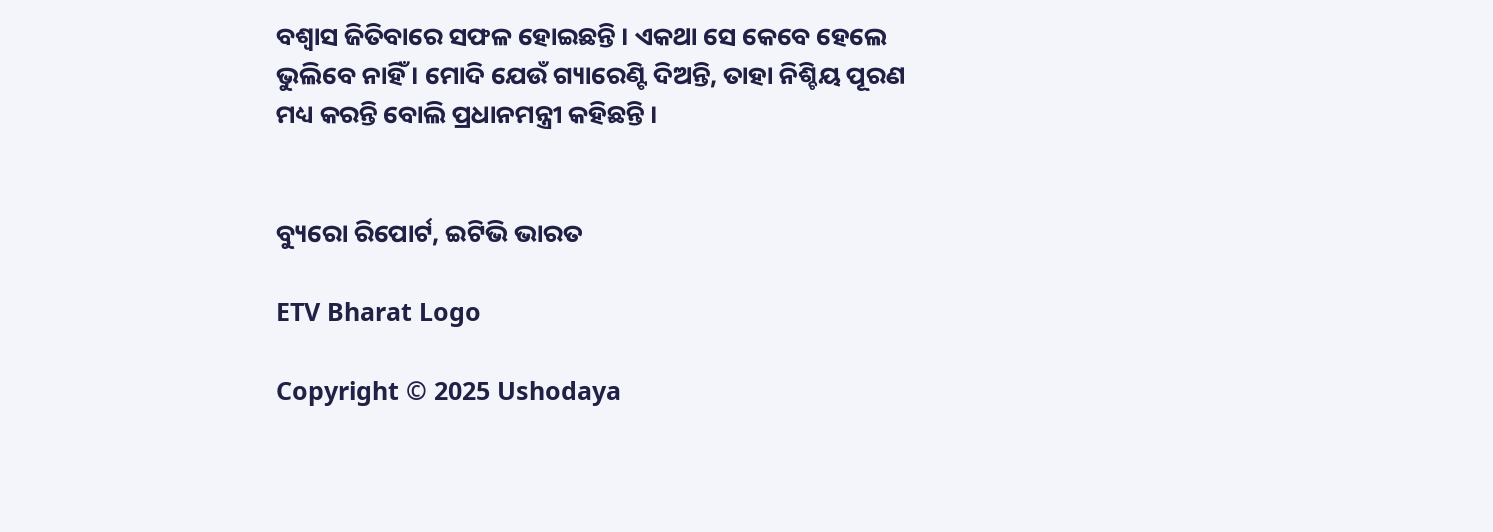ବଶ୍ବାସ ଜିତିବାରେ ସଫଳ ହୋଇଛନ୍ତି । ଏକଥା ସେ କେବେ ହେଲେ ଭୁଲିବେ ନାହିଁ । ମୋଦି ଯେଉଁ ଗ୍ୟାରେଣ୍ଟି ଦିଅନ୍ତି, ତାହା ନିଶ୍ଚିୟ ପୂରଣ ମଧ୍ୟ କରନ୍ତି ବୋଲି ପ୍ରଧାନମନ୍ତ୍ରୀ କହିଛନ୍ତି ।


ବ୍ୟୁରୋ ରିପୋର୍ଟ, ଇଟିଭି ଭାରତ

ETV Bharat Logo

Copyright © 2025 Ushodaya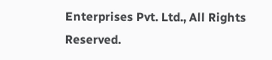Enterprises Pvt. Ltd., All Rights Reserved.